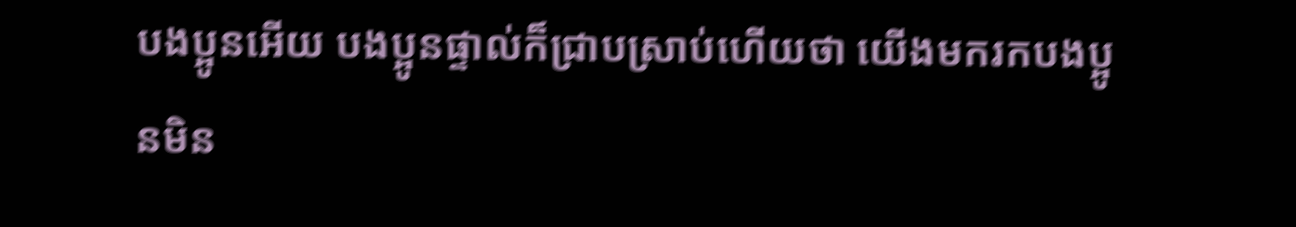បងប្អូនអើយ បងប្អូនផ្ទាល់ក៏ជ្រាបស្រាប់ហើយថា យើងមករកបងប្អូនមិន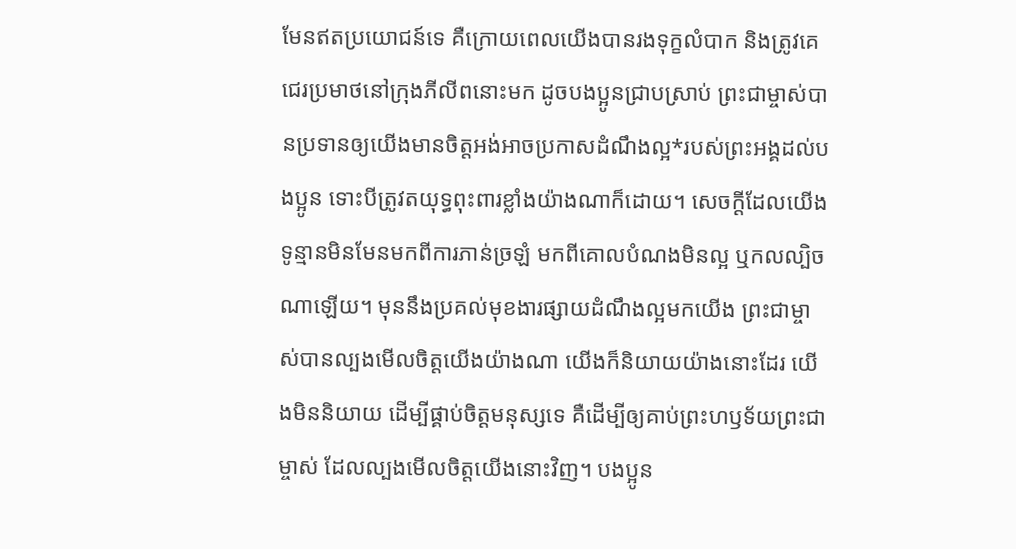មែនឥតប្រយោជន៍ទេ គឺក្រោយពេលយើងបានរងទុក្ខលំបាក និងត្រូវគេជេរប្រមាថនៅក្រុងភីលីពនោះមក ដូចបងប្អូនជ្រាបស្រាប់ ព្រះជាម្ចាស់បានប្រទានឲ្យយើងមានចិត្តអង់អាចប្រកាសដំណឹងល្អ*របស់ព្រះអង្គដល់បងប្អូន ទោះបីត្រូវតយុទ្ធពុះពារខ្លាំងយ៉ាងណាក៏ដោយ។ សេចក្ដីដែលយើងទូន្មានមិនមែនមកពីការភាន់ច្រឡំ មកពីគោលបំណងមិនល្អ ឬកលល្បិចណាឡើយ។ មុននឹងប្រគល់មុខងារផ្សាយដំណឹងល្អមកយើង ព្រះជាម្ចាស់បានល្បងមើលចិត្តយើងយ៉ាងណា យើងក៏និយាយយ៉ាងនោះដែរ យើងមិននិយាយ ដើម្បីផ្គាប់ចិត្តមនុស្សទេ គឺដើម្បីឲ្យគាប់ព្រះហឫទ័យព្រះជាម្ចាស់ ដែលល្បងមើលចិត្តយើងនោះវិញ។ បងប្អូន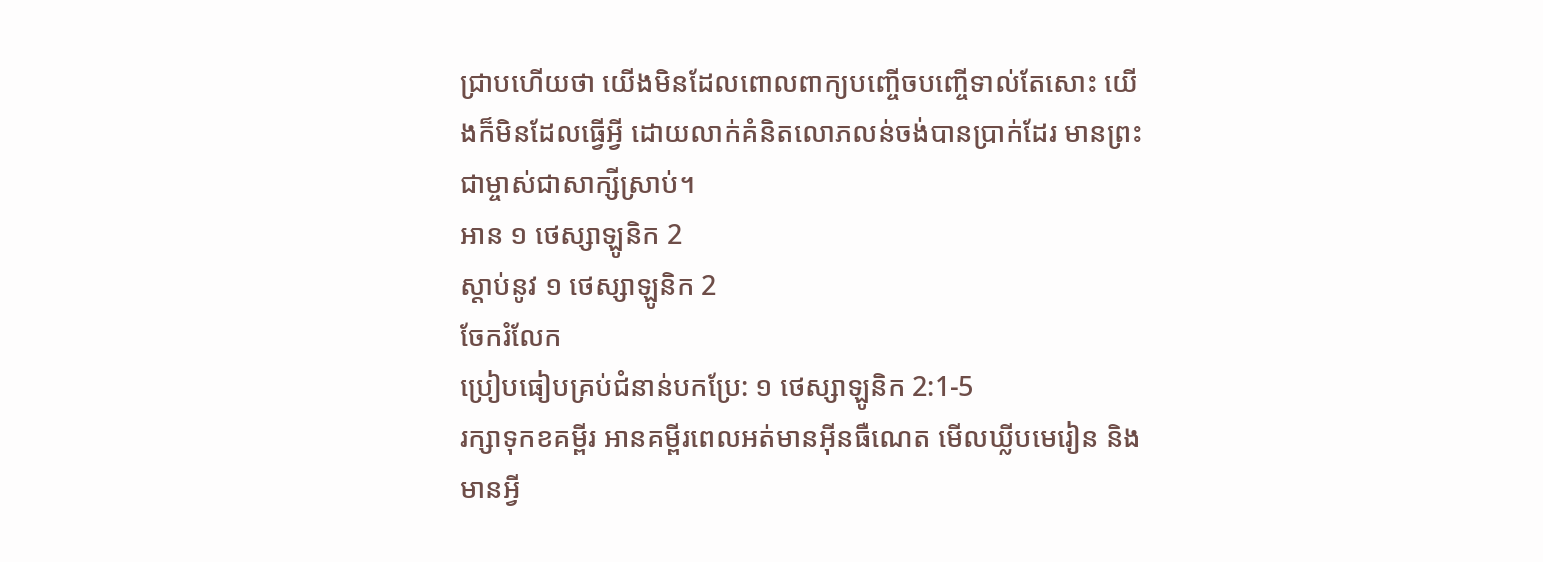ជ្រាបហើយថា យើងមិនដែលពោលពាក្យបញ្ចើចបញ្ចើទាល់តែសោះ យើងក៏មិនដែលធ្វើអ្វី ដោយលាក់គំនិតលោភលន់ចង់បានប្រាក់ដែរ មានព្រះជាម្ចាស់ជាសាក្សីស្រាប់។
អាន ១ ថេស្សាឡូនិក 2
ស្ដាប់នូវ ១ ថេស្សាឡូនិក 2
ចែករំលែក
ប្រៀបធៀបគ្រប់ជំនាន់បកប្រែ: ១ ថេស្សាឡូនិក 2:1-5
រក្សាទុកខគម្ពីរ អានគម្ពីរពេលអត់មានអ៊ីនធឺណេត មើលឃ្លីបមេរៀន និងមានអ្វី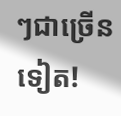ៗជាច្រើនទៀត!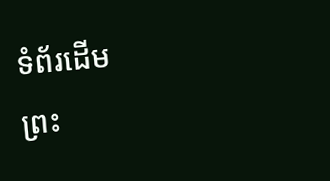ទំព័រដើម
ព្រះ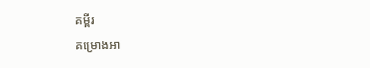គម្ពីរ
គម្រោងអា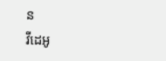ន
វីដេអូ